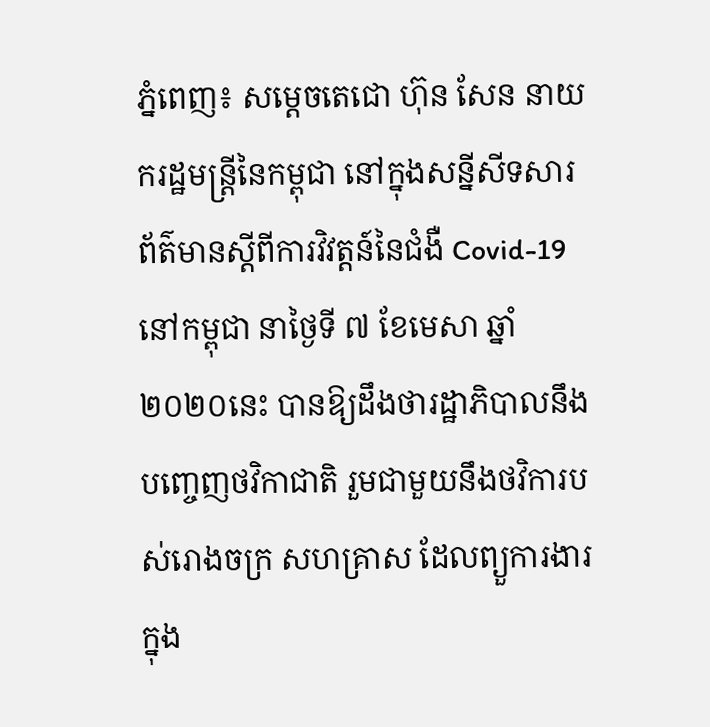ភ្នំពេញ៖ សម្តេចតេជោ ហ៊ុន សែន នាយករដ្ឋមន្ត្រីនៃកម្ពុជា នៅក្នុងសន្នីសីទសារព័ត៌មានស្តីពីការវិវត្តន៍នៃជំងឺ Covid-19 នៅកម្ពុជា នាថ្ងៃទី ៧ ខែមេសា ឆ្នាំ ២០២០នេះ បានឱ្យដឹងថារដ្ឋាភិបាលនឹងបញ្ចេញថវិកាជាតិ រួមជាមួយនឹងថវិការបស់រោងចក្រ សហគ្រាស ដែលព្យួការងារក្នុង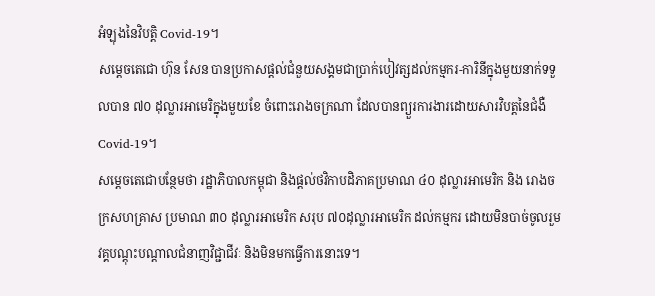អំឡុងនៃវិបត្តិ Covid-19។
សម្តេចតេជោ ហ៊ុន សែន បានប្រកាសផ្តល់ជំនួយសង្គមជាប្រាក់បៀវត្សដល់កម្មករ-ការិនីក្នុងមួយនាក់ទទួលបាន ៧០ ដុល្លារអាមេរិក្នុងមួយខែ ចំពោះរោងចក្រណា ដែលបានព្យួរការងារដោយសារវិបត្តនៃជំងឺ Covid-19។
សម្តេចតេជោបន្ថែមថា រដ្ឋាភិបាលកម្ពុជា និងផ្តល់ថវិកាបដិភាគប្រមាណ ៤០ ដុល្លារអាមេរិក និង រោងចក្រសហគ្រាស ប្រមាណ ៣០ ដុល្លារអាមេរិក សរុប ៧០ដុល្លារអាមេរិក ដល់កម្មករ ដោយមិនបាច់ចូលរួមវគ្គបណ្តុះបណ្តាលជំនាញវិជ្ជាជីវៈ និងមិនមកធ្វើការនោះទេ។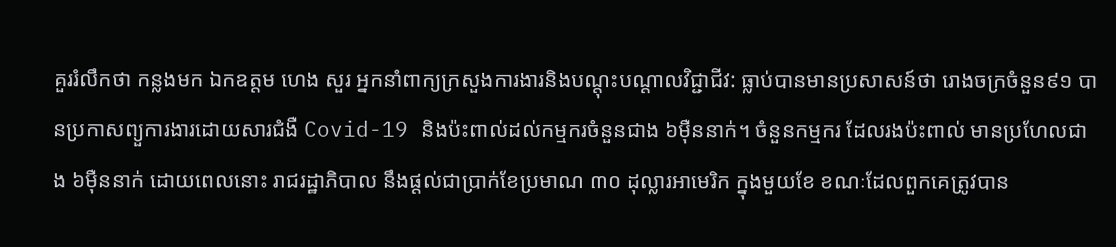គួររំលឹកថា កន្លងមក ឯកឧត្តម ហេង សួរ អ្នកនាំពាក្យក្រសួងការងារនិងបណ្តុះបណ្តាលវិជ្ជាជីវ: ធ្លាប់បានមានប្រសាសន៍ថា រោងចក្រចំនួន៩១ បានប្រកាសព្យួការងារដោយសារជំងឺ Covid-19 និងប៉ះពាល់ដល់កម្មករចំនួនជាង ៦ម៉ឺននាក់។ ចំនួនកម្មករ ដែលរងប៉ះពាល់ មានប្រហែលជាង ៦ម៉ឺននាក់ ដោយពេលនោះ រាជរដ្ឋាភិបាល នឹងផ្តល់ជាប្រាក់ខែប្រមាណ ៣០ ដុល្លារអាមេរិក ក្នុងមួយខែ ខណៈដែលពួកគេត្រូវបាន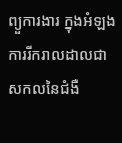ព្យួការងារ ក្នុងអំឡងការរីករាលដាលជាសកលនៃជំងឺ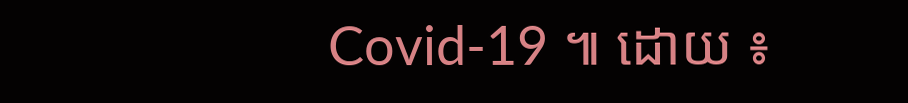Covid-19 ៕ ដោយ ៖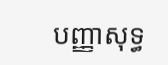បញ្ញាសុទ្ធ